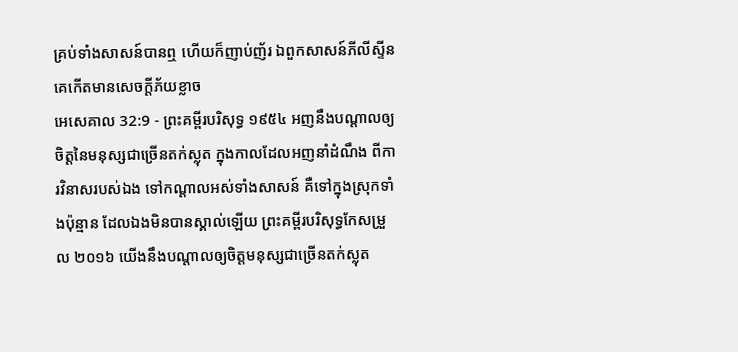គ្រប់ទាំងសាសន៍បានឮ ហើយក៏ញាប់ញ័រ ឯពួកសាសន៍ភីលីស្ទីន គេកើតមានសេចក្ដីភ័យខ្លាច
អេសេគាល 32:9 - ព្រះគម្ពីរបរិសុទ្ធ ១៩៥៤ អញនឹងបណ្តាលឲ្យចិត្តនៃមនុស្សជាច្រើនតក់ស្លុត ក្នុងកាលដែលអញនាំដំណឹង ពីការវិនាសរបស់ឯង ទៅកណ្តាលអស់ទាំងសាសន៍ គឺទៅក្នុងស្រុកទាំងប៉ុន្មាន ដែលឯងមិនបានស្គាល់ឡើយ ព្រះគម្ពីរបរិសុទ្ធកែសម្រួល ២០១៦ យើងនឹងបណ្ដាលឲ្យចិត្តមនុស្សជាច្រើនតក់ស្លុត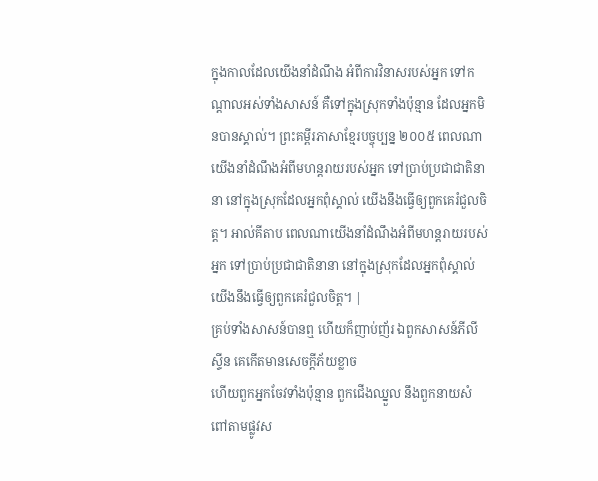ក្នុងកាលដែលយើងនាំដំណឹង អំពីការវិនាសរបស់អ្នក ទៅកណ្ដាលអស់ទាំងសាសន៍ គឺទៅក្នុងស្រុកទាំងប៉ុន្មាន ដែលអ្នកមិនបានស្គាល់។ ព្រះគម្ពីរភាសាខ្មែរបច្ចុប្បន្ន ២០០៥ ពេលណាយើងនាំដំណឹងអំពីមហន្តរាយរបស់អ្នក ទៅប្រាប់ប្រជាជាតិនានា នៅក្នុងស្រុកដែលអ្នកពុំស្គាល់ យើងនឹងធ្វើឲ្យពួកគេរំជួលចិត្ត។ អាល់គីតាប ពេលណាយើងនាំដំណឹងអំពីមហន្តរាយរបស់អ្នក ទៅប្រាប់ប្រជាជាតិនានា នៅក្នុងស្រុកដែលអ្នកពុំស្គាល់ យើងនឹងធ្វើឲ្យពួកគេរំជួលចិត្ត។ |
គ្រប់ទាំងសាសន៍បានឮ ហើយក៏ញាប់ញ័រ ឯពួកសាសន៍ភីលីស្ទីន គេកើតមានសេចក្ដីភ័យខ្លាច
ហើយពួកអ្នកចែវទាំងប៉ុន្មាន ពួកជើងឈ្នួល នឹងពួកនាយសំពៅតាមផ្លូវស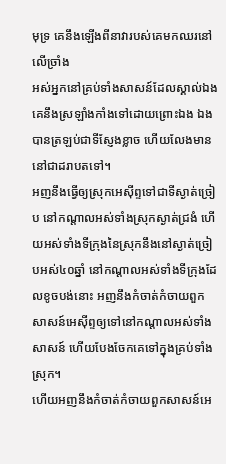មុទ្រ គេនឹងឡើងពីនាវារបស់គេមកឈរនៅលើច្រាំង
អស់អ្នកនៅគ្រប់ទាំងសាសន៍ដែលស្គាល់ឯង គេនឹងស្រឡាំងកាំងទៅដោយព្រោះឯង ឯងបានត្រឡប់ជាទីស្ញែងខ្លាច ហើយលែងមាននៅជាដរាបតទៅ។
អញនឹងធ្វើឲ្យស្រុកអេស៊ីព្ទទៅជាទីស្ងាត់ច្រៀប នៅកណ្តាលអស់ទាំងស្រុកស្ងាត់ជ្រងំ ហើយអស់ទាំងទីក្រុងនៃស្រុកនឹងនៅស្ងាត់ច្រៀបអស់៤០ឆ្នាំ នៅកណ្តាលអស់ទាំងទីក្រុងដែលខូចបង់នោះ អញនឹងកំចាត់កំចាយពួកសាសន៍អេស៊ីព្ទឲ្យទៅនៅកណ្តាលអស់ទាំងសាសន៍ ហើយបែងចែកគេទៅក្នុងគ្រប់ទាំងស្រុក។
ហើយអញនឹងកំចាត់កំចាយពួកសាសន៍អេ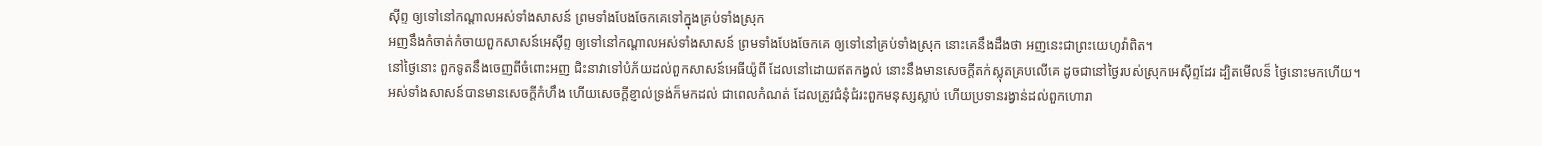ស៊ីព្ទ ឲ្យទៅនៅកណ្តាលអស់ទាំងសាសន៍ ព្រមទាំងបែងចែកគេទៅក្នុងគ្រប់ទាំងស្រុក
អញនឹងកំចាត់កំចាយពួកសាសន៍អេស៊ីព្ទ ឲ្យទៅនៅកណ្តាលអស់ទាំងសាសន៍ ព្រមទាំងបែងចែកគេ ឲ្យទៅនៅគ្រប់ទាំងស្រុក នោះគេនឹងដឹងថា អញនេះជាព្រះយេហូវ៉ាពិត។
នៅថ្ងៃនោះ ពួកទូតនឹងចេញពីចំពោះអញ ជិះនាវាទៅបំភ័យដល់ពួកសាសន៍អេធីយ៉ូពី ដែលនៅដោយឥតកង្វល់ នោះនឹងមានសេចក្ដីតក់ស្លុតគ្របលើគេ ដូចជានៅថ្ងៃរបស់ស្រុកអេស៊ីព្ទដែរ ដ្បិតមើលន៏ ថ្ងៃនោះមកហើយ។
អស់ទាំងសាសន៍បានមានសេចក្ដីកំហឹង ហើយសេចក្ដីខ្ញាល់ទ្រង់ក៏មកដល់ ជាពេលកំណត់ ដែលត្រូវជំនុំជំរះពួកមនុស្សស្លាប់ ហើយប្រទានរង្វាន់ដល់ពួកហោរា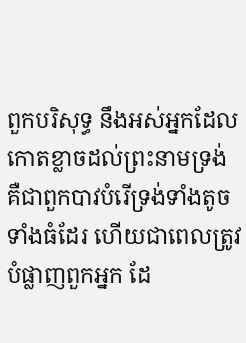ពួកបរិសុទ្ធ នឹងអស់អ្នកដែលកោតខ្លាចដល់ព្រះនាមទ្រង់ គឺជាពួកបាវបំរើទ្រង់ទាំងតូចទាំងធំដែរ ហើយជាពេលត្រូវបំផ្លាញពួកអ្នក ដែ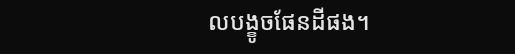លបង្ខូចផែនដីផង។